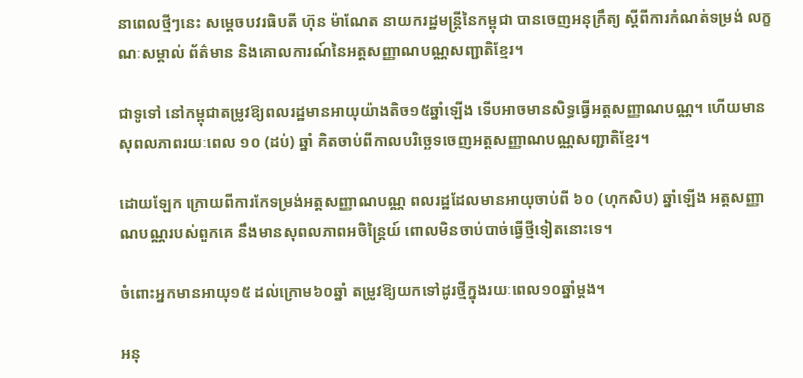នាពេលថ្មីៗនេះ សម្តេចបវរធិបតី ហ៊ុន ម៉ាណែត នាយករដ្ឋមន្ត្រីនៃកម្ពុជា បានចេញអនុក្រឹត្យ ស្តីពីការកំណត់ទម្រង់ លក្ខណៈសម្គាល់ ព័ត៌មាន និងគោលការណ៍នៃអត្តសញ្ញាណបណ្ណសញ្ជាតិខ្មែរ។

ជាទូទៅ នៅកម្ពុជាតម្រូវឱ្យពលរដ្ឋមានអាយុយ៉ាងតិច១៥ឆ្នាំឡើង ទើបអាចមានសិទ្ធធ្វើអត្តសញ្ញាណបណ្ណ។ ហើយមានសុពលភាពរយៈពេល ១០ (ដប់) ឆ្នាំ គិតចាប់ពីកាលបរិច្ឆេទចេញអត្តសញ្ញាណបណ្ណសញ្ជាតិខ្មែរ។

ដោយឡែក ក្រោយពីការកែទម្រង់អត្តសញ្ញាណបណ្ណ ពលរដ្ឋដែលមានអាយុចាប់ពី ៦០ (ហុកសិប) ឆ្នាំឡើង អត្តសញ្ញាណបណ្ណរបស់ពួកគេ នឹងមានសុពលភាពអចិន្ត្រៃយ៍ ពោលមិនចាប់បាច់ធ្វើថ្មីទៀតនោះទេ។

ចំពោះអ្នកមានអាយុ១៥ ដល់ក្រោម៦០ឆ្នាំ តម្រូវឱ្យយកទៅដូរថ្មីក្នុងរយៈពេល១០ឆ្នាំម្តង។

អនុ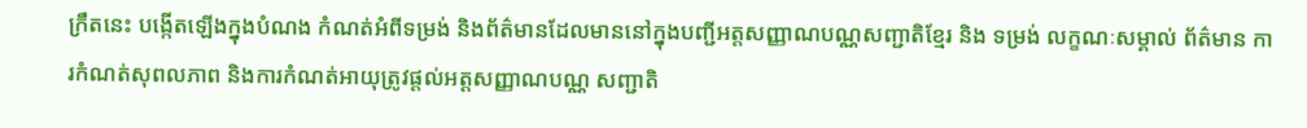ក្រឹតនេះ បង្កើតឡើងក្នុងបំណង កំណត់អំពីទម្រង់ និងព័ត៌មានដែលមាននៅក្នុងបញ្ជីអត្តសញ្ញាណបណ្ណសញ្ជាតិខ្មែរ និង ទម្រង់ លក្ខណៈសម្គាល់ ព័ត៌មាន ការកំណត់សុពលភាព និងការកំណត់អាយុត្រូវផ្តល់អត្តសញ្ញាណបណ្ណ សញ្ជាតិ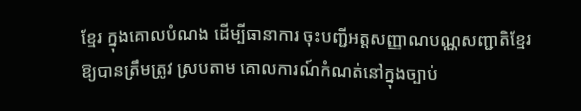ខ្មែរ ក្នុងគោលបំណង ដើម្បីធានាការ ចុះបញ្ជីអត្តសញ្ញាណបណ្ណសញ្ជាតិខ្មែរឱ្យបានត្រឹមត្រូវ ស្របតាម គោលការណ៍កំណត់នៅក្នុងច្បាប់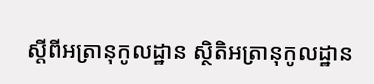ស្តីពីអត្រានុកូលដ្ឋាន ស្ថិតិអត្រានុកូលដ្ឋាន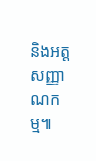និងអត្តសញ្ញាណកម្ម៕